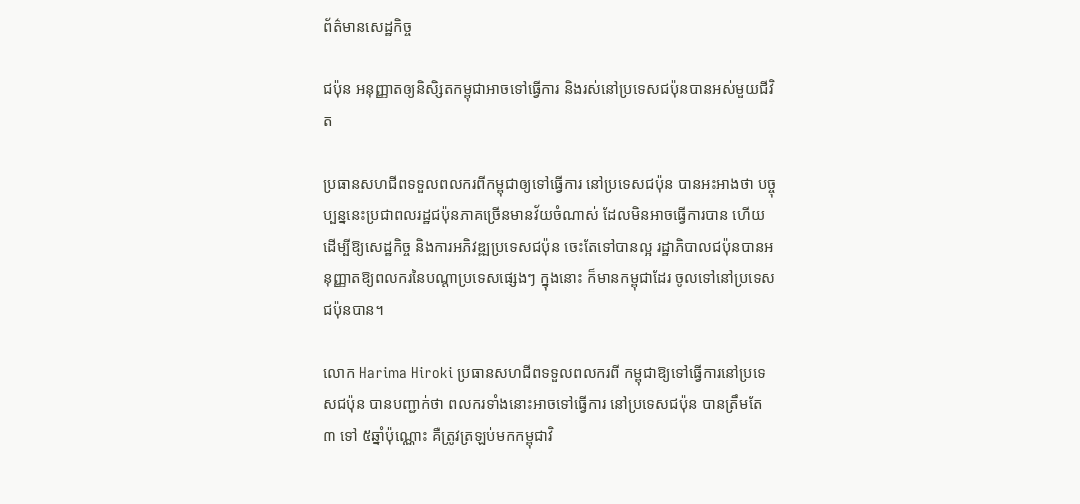ព័ត៌មានសេដ្ឋកិច្ច

ជប៉ុន អនុញ្ញាតឲ្យនិសិ្សតកម្ពុជាអាចទៅធ្វើការ និងរស់នៅប្រទេសជប៉ុនបានអស់មួយជីវិត

ប្រធានសហជីពទទួលពលករពីកម្ពុជាឲ្យទៅធ្វើការ នៅប្រទេសជប៉ុន បានអះអាងថា បច្ចុប្បន្ននេះប្រជាពលរដ្ឋជប៉ុនភាគច្រើនមានវ័យចំណាស់ ដែលមិនអាចធ្វើការបាន ហើយដើម្បីឱ្យសេដ្ឋកិច្ច និងការអភិវឌ្ឍប្រទេសជប៉ុន ចេះតែទៅបានល្អ រដ្ឋាភិបាលជប៉ុនបានអនុញ្ញាតឱ្យពលករនៃបណ្តាប្រទេសផ្សេងៗ ក្នុងនោះ ក៏មានកម្ពុជាដែរ ចូលទៅនៅប្រទេសជប៉ុនបាន។

លោក Harima Hiroki ប្រធានសហជីពទទួលពលករពី កម្ពុជាឱ្យទៅធ្វើការនៅប្រទេសជប៉ុន បានបញ្ជាក់ថា ពលករទាំងនោះអាចទៅធ្វើការ នៅប្រទេសជប៉ុន បានត្រឹមតែ ៣ ទៅ ៥ឆ្នាំប៉ុណ្ណោះ គឺត្រូវត្រឡប់មកកម្ពុជាវិ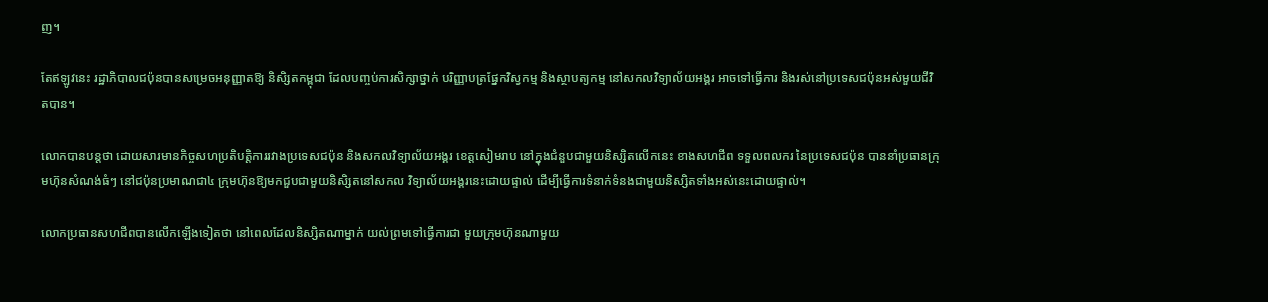ញ។

តែឥឡូវនេះ រដ្ឋាភិបាលជប៉ុនបានសម្រេចអនុញ្ញាតឱ្យ និសិ្សតកម្ពុជា ដែលបញ្ចប់ការសិក្សាថ្នាក់ បរិញ្ញាបត្រផ្នែកវិស្វកម្ម និងស្ថាបត្យកម្ម នៅសកលវិទ្យាល័យអង្គរ អាចទៅធ្វើការ និងរស់នៅប្រទេសជប៉ុនអស់មួយជីវិតបាន។

លោកបានបន្តថា ដោយសារមានកិច្ចសហប្រតិបត្តិការរវាងប្រទេសជប៉ុន និងសកលវិទ្យាល័យអង្គរ ខេត្តសៀមរាប នៅក្នុងជំនួបជាមួយនិស្សិតលើកនេះ ខាងសហជីព ទទួលពលករ នៃប្រទេសជប៉ុន បាននាំប្រធានក្រុមហ៊ុនសំណង់ធំៗ នៅជប៉ុនប្រមាណជា៤ ក្រុមហ៊ុនឱ្យមកជួបជាមួយនិសិ្សតនៅសកល វិទ្យាល័យអង្គរនេះដោយផ្ទាល់ ដើម្បីធ្វើការទំនាក់ទំនងជាមួយនិស្សិតទាំងអស់នេះដោយផ្ទាល់។

លោកប្រធានសហជីពបានលើកឡើងទៀតថា នៅពេលដែលនិស្សិតណាម្នាក់ យល់ព្រមទៅធ្វើការជា មួយក្រុមហ៊ុនណាមួយ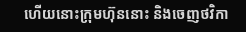ហើយនោះក្រុមហ៊ុននោះ និងចេញថវិកា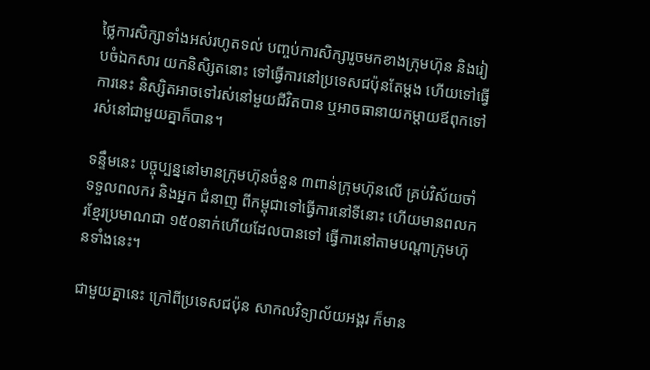ថ្លៃការសិក្សាទាំងអស់រហូតទល់ បញ្ចប់ការសិក្សារួចមកខាងក្រុមហ៊ុន និងរៀបចំឯកសារ យកនិសិ្សតនោះ ទៅធ្វើការនៅប្រទេសជប៉ុនតែម្តង ហើយទៅធ្វើការនេះ និស្សិតអាចទៅរស់នៅមួយជីវិតបាន ឬអាចធានាយកម្តាយឪពុកទៅរស់នៅជាមួយគ្នាក៏បាន។

ទន្ទឹមនេះ បច្ចុប្បន្ននៅមានក្រុមហ៊ុនចំនួន ៣ពាន់ក្រុមហ៊ុនលើ គ្រប់វិស័យចាំទទួលពលករ និងអ្នក ជំនាញ ពីកម្ពុជាទៅធ្វើការនៅទីនោះ ហើយមានពលករខ្មែរប្រមាណជា ១៥០នាក់ហើយដែលបានទៅ ធ្វើការនៅតាមបណ្តាក្រុមហ៊ុនទាំងនេះ។

ជាមួយគ្នានេះ ក្រៅពីប្រទេសជប៉ុន សាកលវិទ្យាល័យអង្គរ ក៏មាន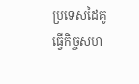ប្រទេសដៃគូធ្វើកិច្ចសហ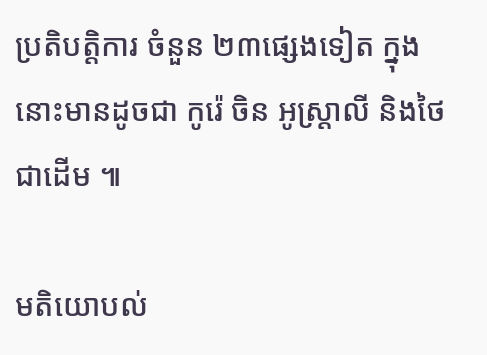ប្រតិបត្តិការ ចំនួន ២៣ផ្សេងទៀត ក្នុងនោះមានដូចជា កូរ៉េ ចិន អូស្រ្តាលី និងថៃជាដើម ៕

មតិយោបល់